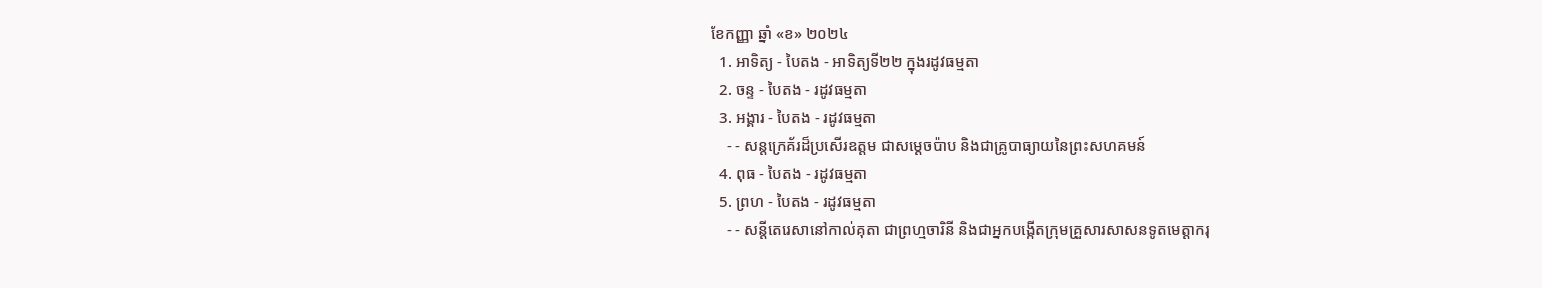ខែកញ្ញា ឆ្នាំ «ខ» ២០២៤
  1. អាទិត្យ - បៃតង - អាទិត្យទី២២ ក្នុងរដូវធម្មតា
  2. ចន្ទ - បៃតង - រដូវធម្មតា
  3. អង្គារ - បៃតង - រដូវធម្មតា
    - - សន្តក្រេគ័រដ៏ប្រសើរឧត្តម ជាសម្ដេចប៉ាប និងជាគ្រូបាធ្យាយនៃព្រះសហគមន៍
  4. ពុធ - បៃតង - រដូវធម្មតា
  5. ព្រហ - បៃតង - រដូវធម្មតា
    - - សន្តីតេរេសានៅកាល់គុតា ជាព្រហ្មចារិនី និងជាអ្នកបង្កើតក្រុមគ្រួសារសាសនទូតមេត្ដាករុ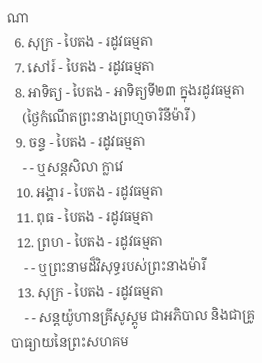ណា
  6. សុក្រ - បៃតង - រដូវធម្មតា
  7. សៅរ៍ - បៃតង - រដូវធម្មតា
  8. អាទិត្យ - បៃតង - អាទិត្យទី២៣ ក្នុងរដូវធម្មតា
    (ថ្ងៃកំណើតព្រះនាងព្រហ្មចារិនីម៉ារី)
  9. ចន្ទ - បៃតង - រដូវធម្មតា
    - - ឬសន្តសិលា ក្លាវេ
  10. អង្គារ - បៃតង - រដូវធម្មតា
  11. ពុធ - បៃតង - រដូវធម្មតា
  12. ព្រហ - បៃតង - រដូវធម្មតា
    - - ឬព្រះនាមដ៏វិសុទ្ធរបស់ព្រះនាងម៉ារី
  13. សុក្រ - បៃតង - រដូវធម្មតា
    - - សន្តយ៉ូហានគ្រីសូស្តូម ជាអភិបាល និងជាគ្រូបាធ្យាយនៃព្រះសហគម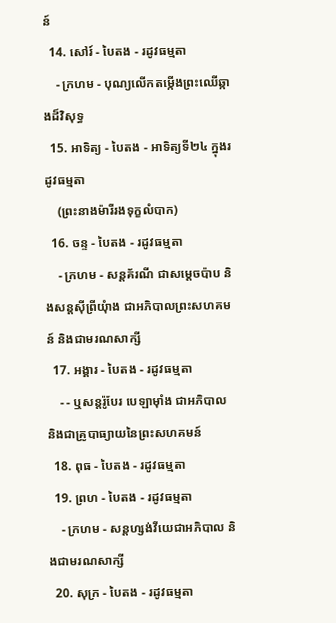ន៍
  14. សៅរ៍ - បៃតង - រដូវធម្មតា
    - ក្រហម - បុណ្យលើកតម្កើងព្រះឈើឆ្កាងដ៏វិសុទ្ធ
  15. អាទិត្យ - បៃតង - អាទិត្យទី២៤ ក្នុងរដូវធម្មតា
    (ព្រះនាងម៉ារីរងទុក្ខលំបាក)
  16. ចន្ទ - បៃតង - រដូវធម្មតា
    - ក្រហម - សន្តគ័រណី ជាសម្ដេចប៉ាប និងសន្តស៊ីព្រីយុំាង ជាអភិបាលព្រះសហគមន៍ និងជាមរណសាក្សី
  17. អង្គារ - បៃតង - រដូវធម្មតា
    - - ឬសន្តរ៉ូបែរ បេឡាម៉ាំង ជាអភិបាល និងជាគ្រូបាធ្យាយនៃព្រះសហគមន៍
  18. ពុធ - បៃតង - រដូវធម្មតា
  19. ព្រហ - បៃតង - រដូវធម្មតា
    - ក្រហម - សន្តហ្សង់វីយេជាអភិបាល និងជាមរណសាក្សី
  20. សុក្រ - បៃតង - រដូវធម្មតា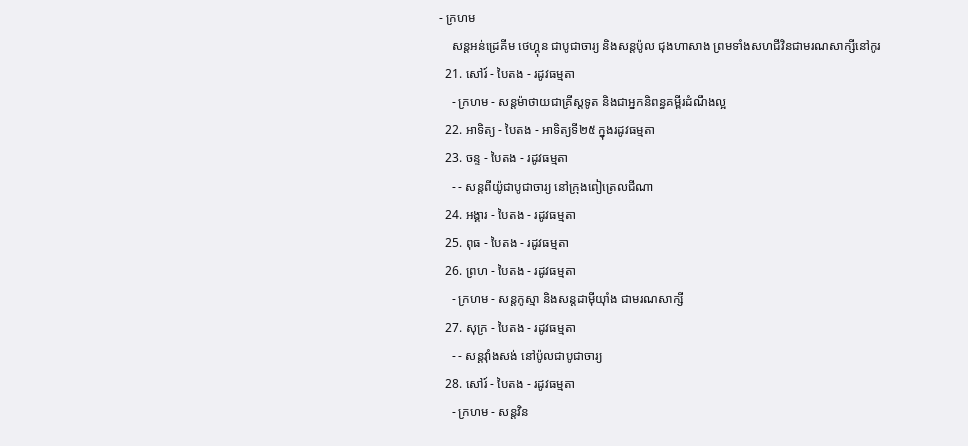- ក្រហម
    សន្តអន់ដ្រេគីម ថេហ្គុន ជាបូជាចារ្យ និងសន្តប៉ូល ជុងហាសាង ព្រមទាំងសហជីវិនជាមរណសាក្សីនៅកូរ
  21. សៅរ៍ - បៃតង - រដូវធម្មតា
    - ក្រហម - សន្តម៉ាថាយជាគ្រីស្តទូត និងជាអ្នកនិពន្ធគម្ពីរដំណឹងល្អ
  22. អាទិត្យ - បៃតង - អាទិត្យទី២៥ ក្នុងរដូវធម្មតា
  23. ចន្ទ - បៃតង - រដូវធម្មតា
    - - សន្តពីយ៉ូជាបូជាចារ្យ នៅក្រុងពៀត្រេលជីណា
  24. អង្គារ - បៃតង - រដូវធម្មតា
  25. ពុធ - បៃតង - រដូវធម្មតា
  26. ព្រហ - បៃតង - រដូវធម្មតា
    - ក្រហម - សន្តកូស្មា និងសន្តដាម៉ីយុាំង ជាមរណសាក្សី
  27. សុក្រ - បៃតង - រដូវធម្មតា
    - - សន្តវុាំងសង់ នៅប៉ូលជាបូជាចារ្យ
  28. សៅរ៍ - បៃតង - រដូវធម្មតា
    - ក្រហម - សន្តវិន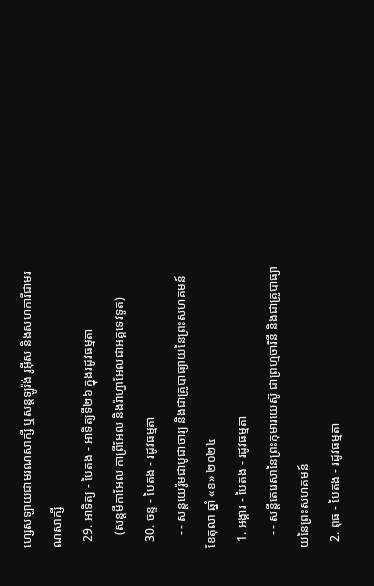ហ្សេសឡាយជាមរណសាក្សី ឬសន្តឡូរ៉ង់ រូអ៊ីស និងសហការីជាមរណសាក្សី
  29. អាទិត្យ - បៃតង - អាទិត្យទី២៦ ក្នុងរដូវធម្មតា
    (សន្តមីកាអែល កាព្រីអែល និងរ៉ាហ្វាអែលជាអគ្គទេវទូត)
  30. ចន្ទ - បៃតង - រដូវធម្មតា
    - - សន្ដយេរ៉ូមជាបូជាចារ្យ និងជាគ្រូបាធ្យាយនៃព្រះសហគមន៍
ខែតុលា ឆ្នាំ «ខ» ២០២៤
  1. អង្គារ - បៃតង - រដូវធម្មតា
    - - សន្តីតេរេសានៃព្រះកុមារយេស៊ូ ជាព្រហ្មចារិនី និងជាគ្រូបាធ្យាយនៃព្រះសហគមន៍
  2. ពុធ - បៃតង - រដូវធម្មតា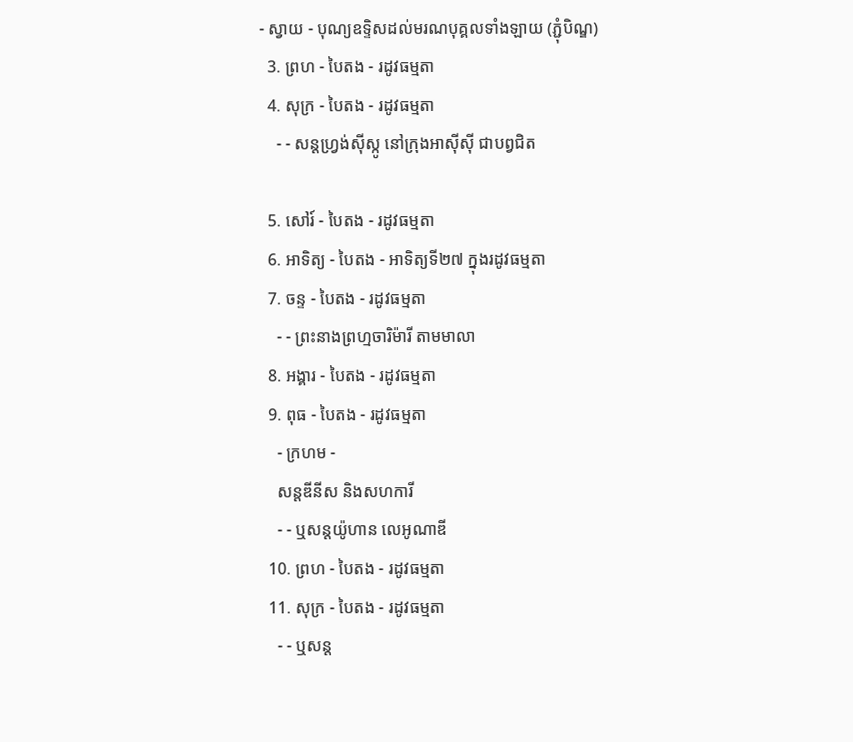- ស្វាយ - បុណ្យឧទ្ទិសដល់មរណបុគ្គលទាំងឡាយ (ភ្ជុំបិណ្ឌ)
  3. ព្រហ - បៃតង - រដូវធម្មតា
  4. សុក្រ - បៃតង - រដូវធម្មតា
    - - សន្តហ្វ្រង់ស៊ីស្កូ នៅក្រុងអាស៊ីស៊ី ជាបព្វជិត

  5. សៅរ៍ - បៃតង - រដូវធម្មតា
  6. អាទិត្យ - បៃតង - អាទិត្យទី២៧ ក្នុងរដូវធម្មតា
  7. ចន្ទ - បៃតង - រដូវធម្មតា
    - - ព្រះនាងព្រហ្មចារិម៉ារី តាមមាលា
  8. អង្គារ - បៃតង - រដូវធម្មតា
  9. ពុធ - បៃតង - រដូវធម្មតា
    - ក្រហម -
    សន្តឌីនីស និងសហការី
    - - ឬសន្តយ៉ូហាន លេអូណាឌី
  10. ព្រហ - បៃតង - រដូវធម្មតា
  11. សុក្រ - បៃតង - រដូវធម្មតា
    - - ឬសន្ត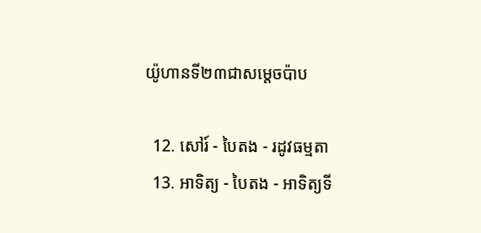យ៉ូហានទី២៣ជាសម្តេចប៉ាប

  12. សៅរ៍ - បៃតង - រដូវធម្មតា
  13. អាទិត្យ - បៃតង - អាទិត្យទី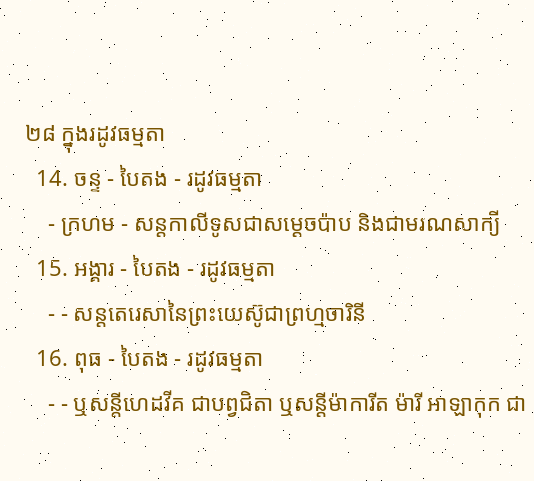២៨ ក្នុងរដូវធម្មតា
  14. ចន្ទ - បៃតង - រដូវធម្មតា
    - ក្រហម - សន្ដកាលីទូសជាសម្ដេចប៉ាប និងជាមរណសាក្យី
  15. អង្គារ - បៃតង - រដូវធម្មតា
    - - សន្តតេរេសានៃព្រះយេស៊ូជាព្រហ្មចារិនី
  16. ពុធ - បៃតង - រដូវធម្មតា
    - - ឬសន្ដីហេដវីគ ជាបព្វជិតា ឬសន្ដីម៉ាការីត ម៉ារី អាឡាកុក ជា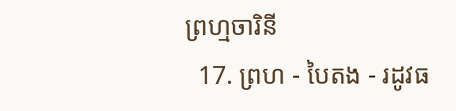ព្រហ្មចារិនី
  17. ព្រហ - បៃតង - រដូវធ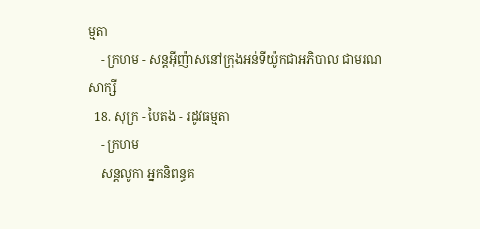ម្មតា
    - ក្រហម - សន្តអ៊ីញ៉ាសនៅក្រុងអន់ទីយ៉ូកជាអភិបាល ជាមរណសាក្សី
  18. សុក្រ - បៃតង - រដូវធម្មតា
    - ក្រហម
    សន្តលូកា អ្នកនិពន្ធគ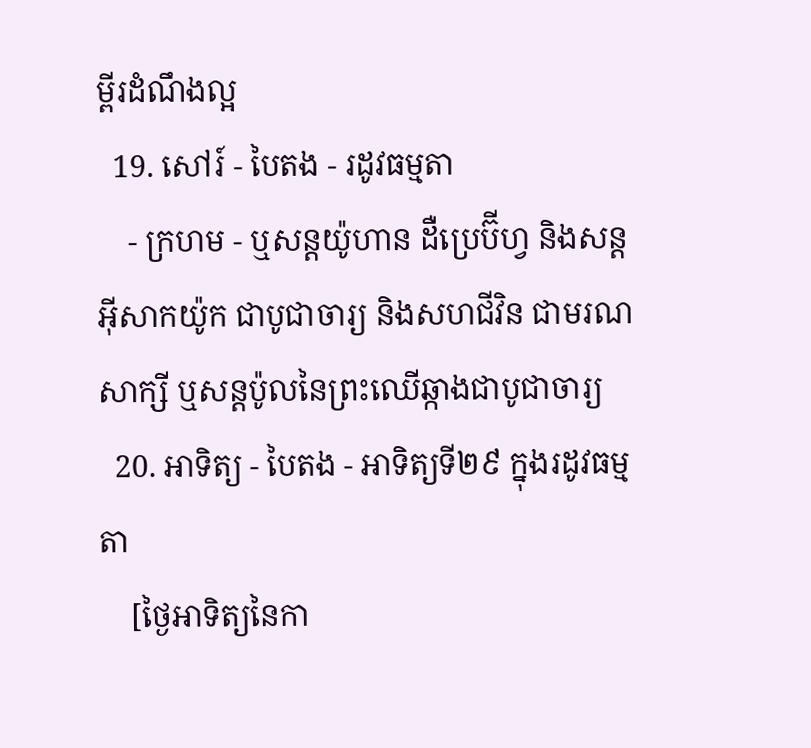ម្ពីរដំណឹងល្អ
  19. សៅរ៍ - បៃតង - រដូវធម្មតា
    - ក្រហម - ឬសន្ដយ៉ូហាន ដឺប្រេប៊ីហ្វ និងសន្ដអ៊ីសាកយ៉ូក ជាបូជាចារ្យ និងសហជីវិន ជាមរណសាក្សី ឬសន្ដប៉ូលនៃព្រះឈើឆ្កាងជាបូជាចារ្យ
  20. អាទិត្យ - បៃតង - អាទិត្យទី២៩ ក្នុងរដូវធម្មតា
    [ថ្ងៃអាទិត្យនៃកា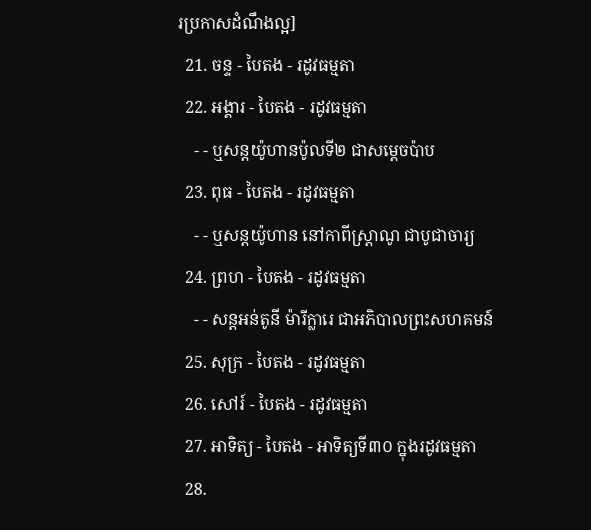រប្រកាសដំណឹងល្អ]
  21. ចន្ទ - បៃតង - រដូវធម្មតា
  22. អង្គារ - បៃតង - រដូវធម្មតា
    - - ឬសន្តយ៉ូហានប៉ូលទី២ ជាសម្ដេចប៉ាប
  23. ពុធ - បៃតង - រដូវធម្មតា
    - - ឬសន្ដយ៉ូហាន នៅកាពីស្រ្ដាណូ ជាបូជាចារ្យ
  24. ព្រហ - បៃតង - រដូវធម្មតា
    - - សន្តអន់តូនី ម៉ារីក្លារេ ជាអភិបាលព្រះសហគមន៍
  25. សុក្រ - បៃតង - រដូវធម្មតា
  26. សៅរ៍ - បៃតង - រដូវធម្មតា
  27. អាទិត្យ - បៃតង - អាទិត្យទី៣០ ក្នុងរដូវធម្មតា
  28.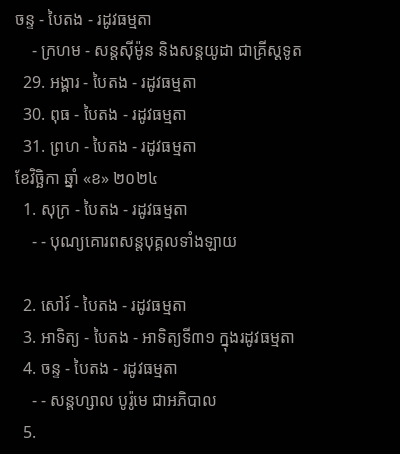ចន្ទ - បៃតង - រដូវធម្មតា
    - ក្រហម - សន្ដស៊ីម៉ូន និងសន្ដយូដា ជាគ្រីស្ដទូត
  29. អង្គារ - បៃតង - រដូវធម្មតា
  30. ពុធ - បៃតង - រដូវធម្មតា
  31. ព្រហ - បៃតង - រដូវធម្មតា
ខែវិច្ឆិកា ឆ្នាំ «ខ» ២០២៤
  1. សុក្រ - បៃតង - រដូវធម្មតា
    - - បុណ្យគោរពសន្ដបុគ្គលទាំងឡាយ

  2. សៅរ៍ - បៃតង - រដូវធម្មតា
  3. អាទិត្យ - បៃតង - អាទិត្យទី៣១ ក្នុងរដូវធម្មតា
  4. ចន្ទ - បៃតង - រដូវធម្មតា
    - - សន្ដហ្សាល បូរ៉ូមេ ជាអភិបាល
  5.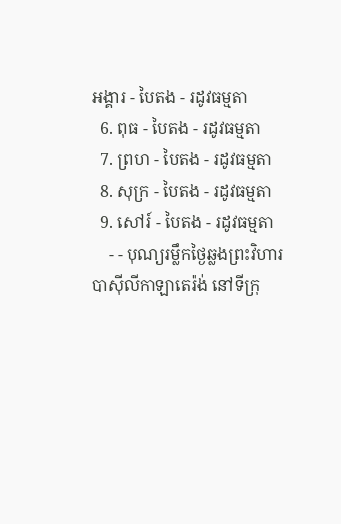អង្គារ - បៃតង - រដូវធម្មតា
  6. ពុធ - បៃតង - រដូវធម្មតា
  7. ព្រហ - បៃតង - រដូវធម្មតា
  8. សុក្រ - បៃតង - រដូវធម្មតា
  9. សៅរ៍ - បៃតង - រដូវធម្មតា
    - - បុណ្យរម្លឹកថ្ងៃឆ្លងព្រះវិហារបាស៊ីលីកាឡាតេរ៉ង់ នៅទីក្រុ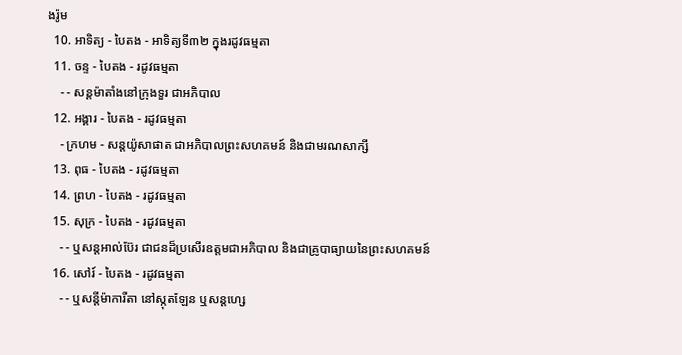ងរ៉ូម
  10. អាទិត្យ - បៃតង - អាទិត្យទី៣២ ក្នុងរដូវធម្មតា
  11. ចន្ទ - បៃតង - រដូវធម្មតា
    - - សន្ដម៉ាតាំងនៅក្រុងទួរ ជាអភិបាល
  12. អង្គារ - បៃតង - រដូវធម្មតា
    - ក្រហម - សន្ដយ៉ូសាផាត ជាអភិបាលព្រះសហគមន៍ និងជាមរណសាក្សី
  13. ពុធ - បៃតង - រដូវធម្មតា
  14. ព្រហ - បៃតង - រដូវធម្មតា
  15. សុក្រ - បៃតង - រដូវធម្មតា
    - - ឬសន្ដអាល់ប៊ែរ ជាជនដ៏ប្រសើរឧត្ដមជាអភិបាល និងជាគ្រូបាធ្យាយនៃព្រះសហគមន៍
  16. សៅរ៍ - បៃតង - រដូវធម្មតា
    - - ឬសន្ដីម៉ាការីតា នៅស្កុតឡែន ឬសន្ដហ្សេ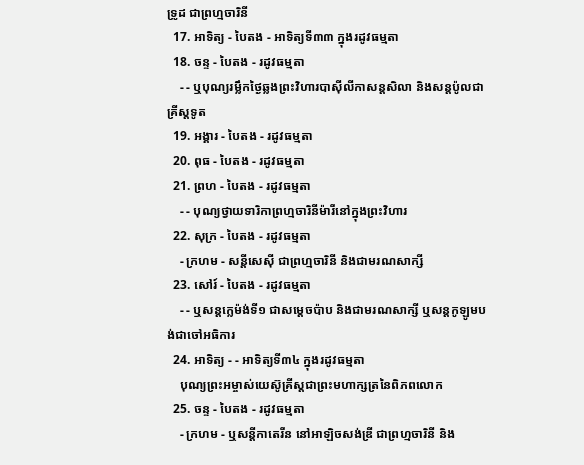ទ្រូដ ជាព្រហ្មចារិនី
  17. អាទិត្យ - បៃតង - អាទិត្យទី៣៣ ក្នុងរដូវធម្មតា
  18. ចន្ទ - បៃតង - រដូវធម្មតា
    - - ឬបុណ្យរម្លឹកថ្ងៃឆ្លងព្រះវិហារបាស៊ីលីកាសន្ដសិលា និងសន្ដប៉ូលជាគ្រីស្ដទូត
  19. អង្គារ - បៃតង - រដូវធម្មតា
  20. ពុធ - បៃតង - រដូវធម្មតា
  21. ព្រហ - បៃតង - រដូវធម្មតា
    - - បុណ្យថ្វាយទារិកាព្រហ្មចារិនីម៉ារីនៅក្នុងព្រះវិហារ
  22. សុក្រ - បៃតង - រដូវធម្មតា
    - ក្រហម - សន្ដីសេស៊ី ជាព្រហ្មចារិនី និងជាមរណសាក្សី
  23. សៅរ៍ - បៃតង - រដូវធម្មតា
    - - ឬសន្ដក្លេម៉ង់ទី១ ជាសម្ដេចប៉ាប និងជាមរណសាក្សី ឬសន្ដកូឡូមបង់ជាចៅអធិការ
  24. អាទិត្យ - - អាទិត្យទី៣៤ ក្នុងរដូវធម្មតា
    បុណ្យព្រះអម្ចាស់យេស៊ូគ្រីស្ដជាព្រះមហាក្សត្រនៃពិភពលោក
  25. ចន្ទ - បៃតង - រដូវធម្មតា
    - ក្រហម - ឬសន្ដីកាតេរីន នៅអាឡិចសង់ឌ្រី ជាព្រហ្មចារិនី និង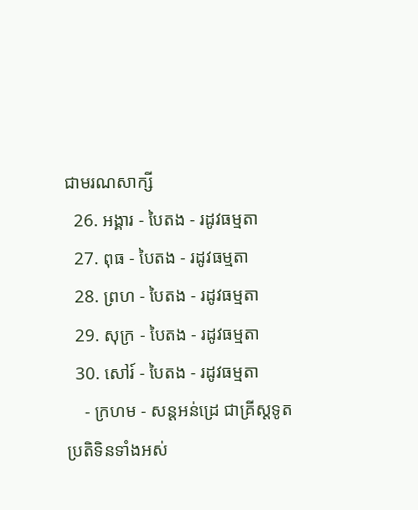ជាមរណសាក្សី
  26. អង្គារ - បៃតង - រដូវធម្មតា
  27. ពុធ - បៃតង - រដូវធម្មតា
  28. ព្រហ - បៃតង - រដូវធម្មតា
  29. សុក្រ - បៃតង - រដូវធម្មតា
  30. សៅរ៍ - បៃតង - រដូវធម្មតា
    - ក្រហម - សន្ដអន់ដ្រេ ជាគ្រីស្ដទូត
ប្រតិទិនទាំងអស់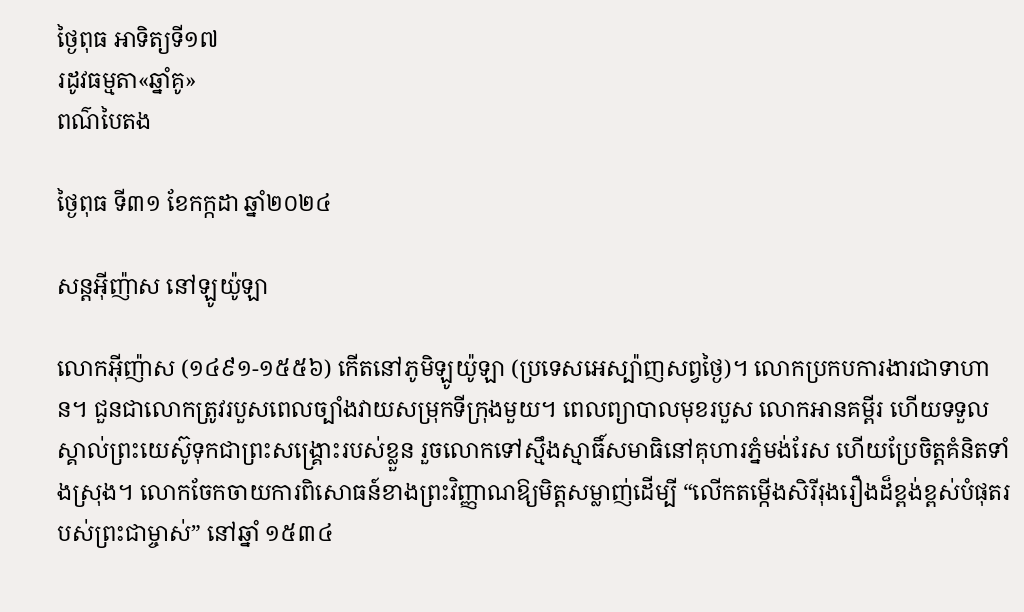ថ្ងៃពុធ អាទិត្យទី១៧
រដូវធម្មតា«ឆ្នាំគូ»
ពណ៌បៃតង

ថ្ងៃពុធ ទី៣១ ខែកក្កដា ឆ្នាំ២០២៤

សន្ដអ៊ីញ៉ាស នៅឡូយ៉ូឡា

លោកអ៊ីញ៉ាស (១៤៩១-១៥៥៦) កើតនៅភូមិឡូយ៉ូឡា (ប្រទេសអេស្ប៉ាញសព្វថ្ងៃ)។ លោកប្រកបការងារជាទាហាន។ ជួនជាលោកត្រូវរបួសពេលច្បាំងវាយសម្រុកទីក្រុងមួយ។ ពេលព្យាបាលមុខរបួស លោកអានគម្ពីរ ហើយទទួលស្គាល់ព្រះយេស៊ូទុកជាព្រះសង្គ្រោះរបស់ខ្លួន រួចលោកទៅស្មឹងស្មាធិ៍សមាធិនៅគុហារភ្នំមង់រែស ហើយប្រែចិត្តគំនិតទាំងស្រុង។ លោកចែកចាយការពិសោធន៍ខាងព្រះវិញ្ញាណឱ្យមិត្តសម្លាញ់ដើម្បី “លើកតម្កើងសិរីរុងរឿងដ៏ខ្ពង់ខ្ពស់បំផុតរបស់ព្រះជាម្ចាស់” នៅឆ្នាំ ១៥៣៤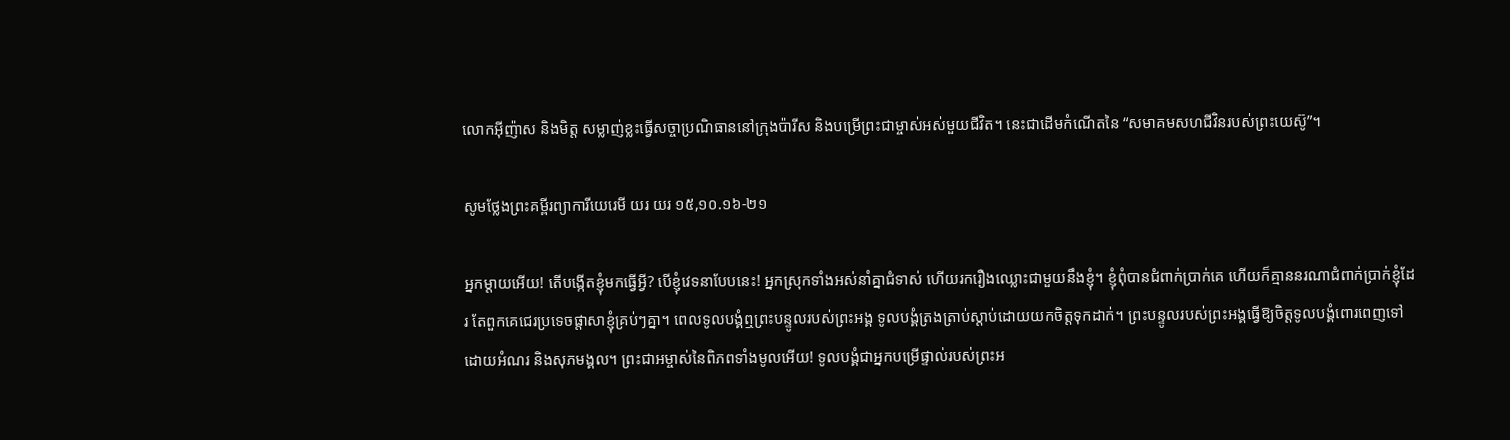លោកអ៊ីញ៉ាស និងមិត្ត សម្លាញ់ខ្លះធ្វើសច្ចាប្រណិធាននៅក្រុងប៉ារីស និងបម្រើព្រះជាម្ចាស់អស់មួយជីវិត។ នេះជាដើមកំណើតនៃ “សមាគមសហជីវិនរបស់ព្រះយេស៊ូ”។

សូមថ្លែងព្រះគម្ពីរព្យាការីយេរេមី យរ យរ ១៥,១០.១៦-២១

អ្នកម្តាយអើយ! តើបង្កើតខ្ញុំមកធ្វើអ្វី? បើខ្ញុំវេទនាបែបនេះ! អ្នកស្រុកទាំងអស់នាំគ្នាជំទាស់ ហើយរករឿងឈ្លោះជាមួយនឹងខ្ញុំ។ ខ្ញុំពុំបានជំពាក់ប្រាក់គេ ហើយក៏គ្មាននរណាជំពាក់ប្រាក់ខ្ញុំដែរ តែពួកគេជេរប្រទេចផ្តាសាខ្ញុំគ្រប់ៗគ្នា។ ពេលទូលបង្គំឮព្រះបន្ទូលរបស់ព្រះអង្គ ទូលបង្គំត្រងត្រាប់ស្តាប់ដោយយកចិត្តទុកដាក់។ ព្រះបន្ទូលរបស់ព្រះអង្គធ្វើឱ្យចិត្តទូលបង្គំពោរពេញទៅដោយអំណរ និងសុភមង្គល។ ព្រះជាអម្ចាស់នៃពិភពទាំងមូលអើយ! ទូលបង្គំជាអ្នកបម្រើផ្ទាល់របស់ព្រះអ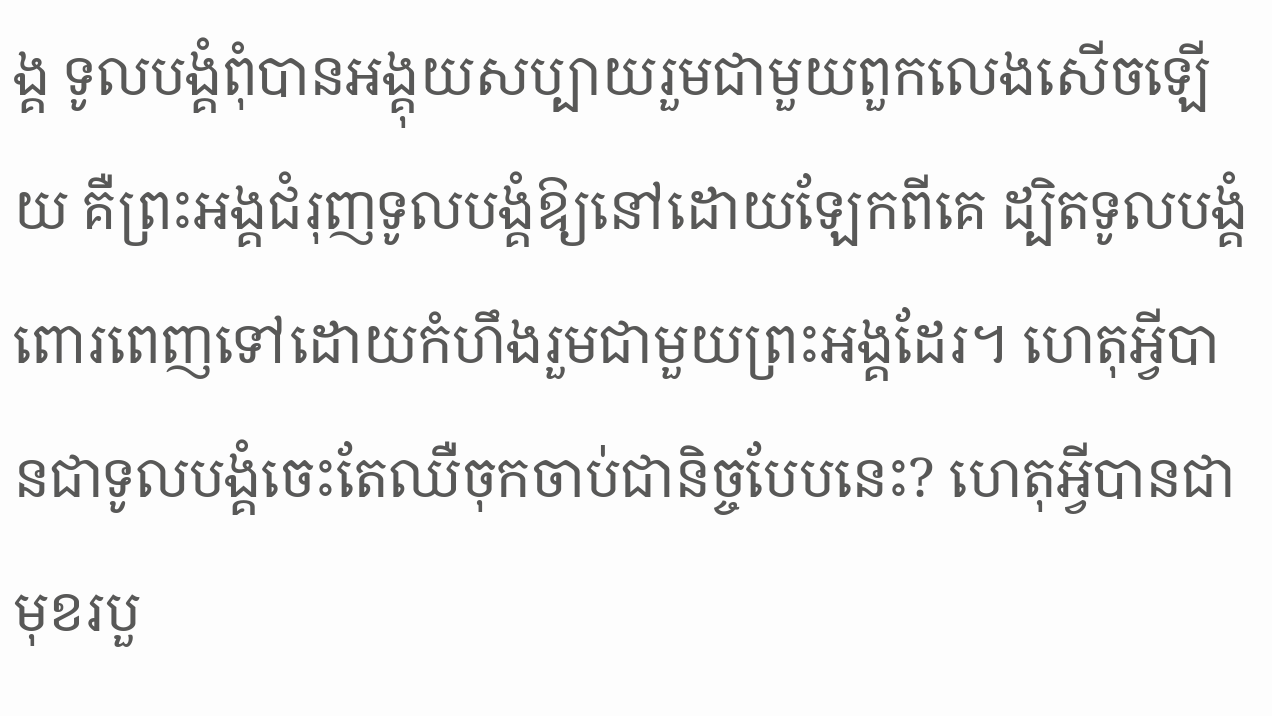ង្គ ទូលបង្គំពុំបានអង្គុយសប្បាយរួមជាមួយពួកលេងសើចឡើយ គឺព្រះអង្គជំរុញទូលបង្គំឱ្យនៅដោយឡែកពីគេ ដ្បិតទូលបង្គំពោរពេញទៅដោយកំហឹងរួមជាមួយព្រះអង្គដែរ។ ហេតុអ្វីបានជាទូលបង្គំចេះតែឈឺចុកចាប់ជានិច្ចបែបនេះ? ហេតុអ្វីបានជាមុខរបួ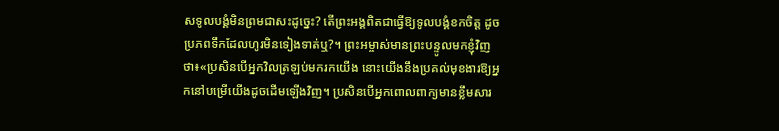សទូលបង្គំមិនព្រមជាសះដូច្នេះ? តើព្រះអង្គពិតជាធ្វើឱ្យទូលបង្គំខកចិត្ត ដូចប្រភពទឹកដែលហូរមិនទៀងទាត់ឬ?។ ព្រះអម្ចាស់មានព្រះបន្ទូលមកខ្ញុំវិញថា៖«ប្រសិនបើអ្នកវិលត្រឡប់មករកយើង នោះយើងនឹងប្រគល់មុខងារឱ្យអ្នកនៅបម្រើយើងដូចដើមឡើងវិញ។ ប្រសិនបើអ្នកពោលពាក្យមានខ្លឹមសារ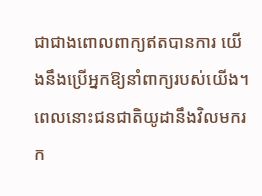ជាជាងពោលពាក្យឥតបានការ យើងនឹងប្រើអ្នកឱ្យនាំពាក្យរបស់យើង។ ពេលនោះជនជាតិយូដានឹងវិលមករក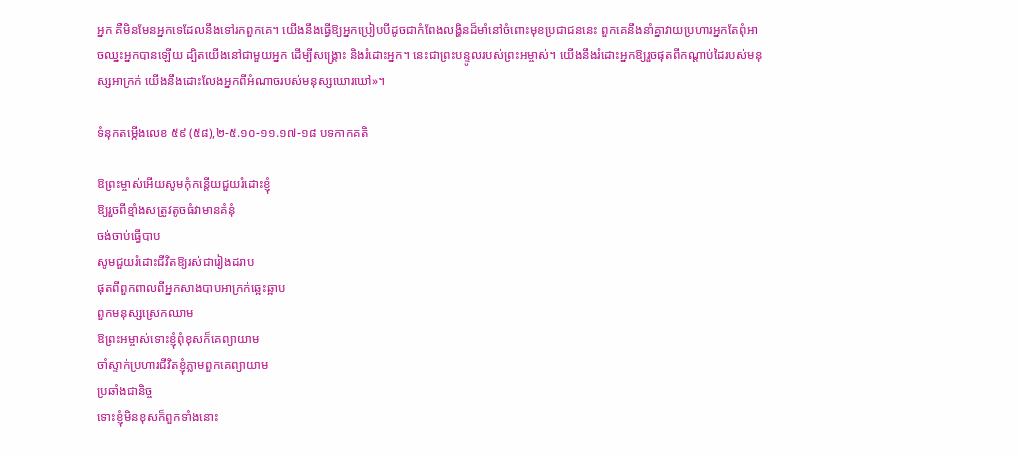អ្នក គឺមិនមែនអ្នកទេដែលនឹងទៅរកពួកគេ។ យើងនឹងធ្វើឱ្យអ្នកប្រៀបបីដូចជាកំពែងលង្ហិនដ៏មាំនៅចំពោះមុខប្រជាជននេះ ពួកគេនឹងនាំគ្នាវាយប្រហារអ្នកតែពុំអាចឈ្នះអ្នកបានឡើយ ដ្បិតយើងនៅជាមួយអ្នក ដើម្បីសង្គ្រោះ និងរំដោះអ្នក។ នេះជាព្រះបន្ទូលរបស់ព្រះអម្ចាស់។ យើងនឹងរំដោះអ្នកឱ្យរួចផុតពីកណ្តាប់ដៃរបស់មនុស្សអាក្រក់ យើងនឹងដោះលែងអ្នកពីអំណាចរបស់មនុស្សឃោរឃៅ»។

ទំនុកតម្កើងលេខ ៥៩ (៥៨),២-៥.១០-១១.១៧-១៨ បទកាកគតិ

ឱព្រះម្ចាស់អើយសូមកុំកន្តើយជួយរំដោះខ្ញុំ
ឱ្យរួចពីខ្មាំងសត្រូវតូចធំវាមានគំនុំ
ចង់ចាប់ធ្វើបាប
សូមជួយរំដោះជីវិតឱ្យរស់ជារៀងដរាប
ផុតពីពួកពាលពីអ្នកសាងបាបអាក្រក់ឆ្អេះឆ្អាប
ពួកមនុស្សស្រេកឈាម
ឱព្រះអម្ចាស់ទោះខ្ញុំពុំខុសក៏គេព្យាយាម
ចាំស្ទាក់ប្រហារជីវិតខ្ញុំភ្លាមពួកគេព្យាយាម
ប្រឆាំងជានិច្ច
ទោះខ្ញុំមិនខុសក៏ពួកទាំងនោះ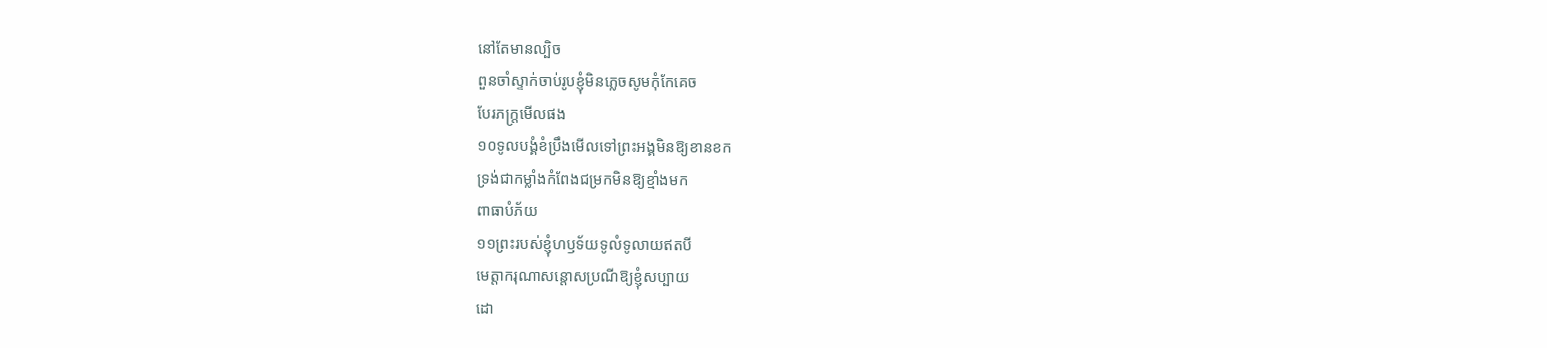នៅតែមានល្បិច
ពួនចាំស្ទាក់ចាប់រូបខ្ញុំមិនភ្លេចសូមកុំកែគេច
បែរភក្ត្រមើលផង
១០ទូលបង្គំខំប្រឹងមើលទៅព្រះអង្គមិនឱ្យខានខក
ទ្រង់ជាកម្លាំងកំពែងជម្រកមិនឱ្យខ្មាំងមក
ពាធាបំភ័យ
១១ព្រះរបស់ខ្ញុំហឫទ័យទូលំទូលាយឥតបី
មេត្តាករុណាសន្តោសប្រណីឱ្យខ្ញុំសប្បាយ
ដោ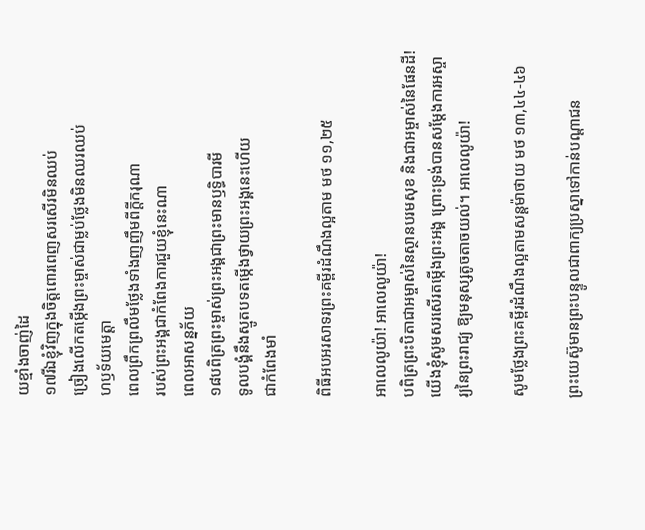យខ្មាំងចាញ់ដៃ
១៧រីឯខ្ញុំវិញក្នុងចិត្តពោរពេញសរសើរមិនឈប់
ច្រៀងលើកតម្កើងព្រះម្ចាស់ជាម្លប់ថ្លែងមិនឈរឈប់
ហឫទ័យមេត្តា
ពេលព្រឹកព្រលឹមថ្លែងទាំងញញឹមពីក្តីករុណា
របស់ព្រះអង្គជាកំពែងការជួយខ្ញុំនេះណា
ពេលអាសន្នភ័យ
១៨បពិត្រព្រះម្ចាស់ព្រះអង្គជាព្រះមានឫទិ្ធបារមី
ទូលបង្គំនឹងស្មូតបទតម្កើងថ្វាយព្រះអង្គនេះហើយ
ជាកំពែងមាំ

ពិធីអបអរសាទរព្រះគម្ពីរដំណឹងល្អតាម មថ ១១,២៥

អាលេលូយ៉ា! អាលេលូយ៉ា!
បពិត្រព្រះបិតាជាអម្ចាស់នៃស្ថានបរមសុខ និងជាអម្ចាស់នៃផែនដី! យើងខ្ញុំសូមសរសើរតម្កើងព្រះអង្គ ព្រោះទ្រង់បានសម្តែងការអស្ចារ្យនៃព្រះរាជ្យ ឱ្យមនុស្សតូចតាចយល់។ អាលេលូយ៉ា!

សូមថ្លែងព្រះគម្ពីរដំណឹងល្អតាមសន្តម៉ាថាយ មថ ១៣,៤៤-៤៦

ព្រះយេស៊ូមានព្រះបន្ទូលជាពាក្យប្រស្នាទៅកាន់បណ្តាជន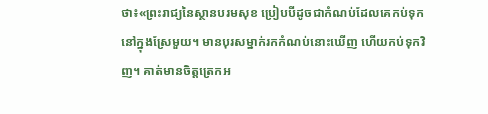ថា៖«ព្រះរាជ្យនៃស្ថានបរមសុខ ប្រៀបបីដូចជាកំណប់ដែលគេកប់ទុកនៅក្នុងស្រែមួយ។ មានបុរសម្នាក់រកកំណប់នោះឃើញ ហើយកប់ទុកវិញ។ គាត់មានចិត្តត្រេកអ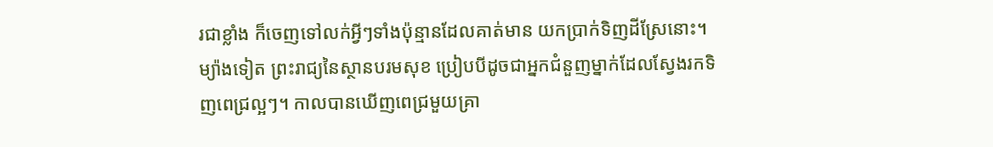រជាខ្លាំង ក៏ចេញទៅលក់អ្វីៗទាំងប៉ុន្មានដែលគាត់មាន យកប្រាក់ទិញដីស្រែនោះ។ ម្យ៉ាងទៀត ព្រះរាជ្យនៃស្ថានបរមសុខ ប្រៀបបីដូចជាអ្នកជំនួញម្នាក់ដែលស្វែងរកទិញពេជ្រល្អៗ។ កាលបានឃើញពេជ្រមួយគ្រា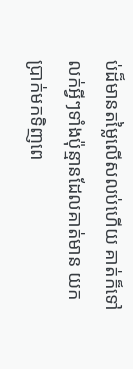ប់ដ៏មានតម្លៃលើសលប់ហើយ គាត់ក៏ទៅលក់អ្វីៗទាំងប៉ុន្មានដែលគាត់មាន យកប្រាក់មកទិញពេ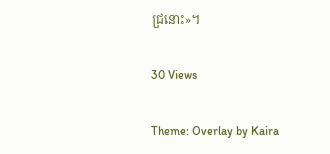ជ្រនោះ»។

30 Views

Theme: Overlay by Kaira